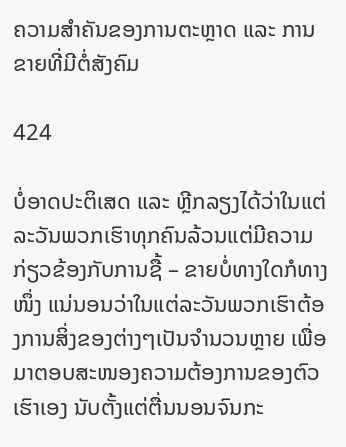ຄວາມສຳຄັນຂອງການຕະຫຼາດ ແລະ ການຂາຍທີ່ມີຕໍ່ສັງຄົມ

424

ບໍ່ອາດປະຕິເສດ ແລະ ຫຼີກລຽງໄດ້ວ່າໃນແຕ່ລະວັນພວກເຮົາທຸກຄົນລ້ວນແຕ່ມີຄວາມກ່ຽວຂ້ອງກັບການຊື້ – ຂາຍບໍ່ທາງໃດກໍທາງໜຶ່ງ ແນ່ນອນວ່າໃນແຕ່ລະວັນພວກເຮົາຕ້ອງການສິ່ງຂອງຕ່າງໆເປັນຈຳນວນຫຼາຍ ເພື່ອມາຕອບສະໜອງຄວາມຕ້ອງການຂອງຕົວເຮົາເອງ ນັບຕັ້ງແຕ່ຕື່ນນອນຈົນກະ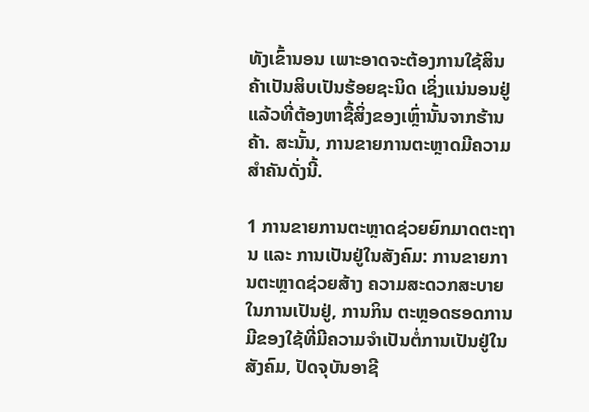ທັງເຂົ້ານອນ ເພາະອາດຈະຕ້ອງການໃຊ້ສິນຄ້າເປັນສິບເປັນຮ້ອຍຊະນິດ ເຊິ່ງແນ່ນອນຢູ່ແລ້ວທີ່ຕ້ອງຫາຊື້ສິ່ງຂອງເຫຼົ່ານັ້ນຈາກຮ້ານຄ້າ. ສະນັ້ນ, ການຂາຍການຕະຫຼາດມີຄວາມສຳຄັນດັ່ງນີ້.

1 ການຂາຍການຕະຫຼາດຊ່ວຍຍົກມາດຕະຖານ ແລະ ການເປັນຢູ່ໃນສັງຄົມ: ການຂາຍການຕະຫຼາດຊ່ວຍສ້າງ ຄວາມສະດວກສະບາຍໃນການເປັນຢູ່, ການກິນ ຕະຫຼອດຮອດການມີຂອງໃຊ້ທີ່ມີຄວາມຈຳເປັນຕໍ່ການເປັນຢູ່ໃນສັງຄົມ, ປັດຈຸບັນອາຊີ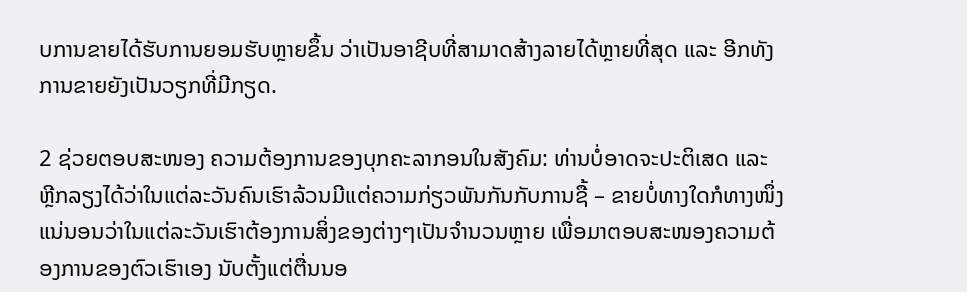ບການຂາຍໄດ້ຮັບການຍອມຮັບຫຼາຍຂຶ້ນ ວ່າເປັນອາຊີບທີ່ສາມາດສ້າງລາຍໄດ້ຫຼາຍທີ່ສຸດ ແລະ ອີກທັງການຂາຍຍັງເປັນວຽກທີ່ມີກຽດ.

2 ຊ່ວຍຕອບສະໜອງ ຄວາມຕ້ອງການຂອງບຸກຄະລາກອນໃນສັງຄົມ: ທ່ານບໍ່ອາດຈະປະຕິເສດ ແລະ ຫຼີກລຽງໄດ້ວ່າໃນແຕ່ລະວັນຄົນເຮົາລ້ວນມີແຕ່ຄວາມກ່ຽວພັນກັນກັບການຊື້ – ຂາຍບໍ່ທາງໃດກໍທາງໜຶ່ງ ແນ່ນອນວ່າໃນແຕ່ລະວັນເຮົາຕ້ອງການສິ່ງຂອງຕ່າງໆເປັນຈຳນວນຫຼາຍ ເພື່ອມາຕອບສະໜອງຄວາມຕ້ອງການຂອງຕົວເຮົາເອງ ນັບຕັ້ງແຕ່ຕື່ນນອ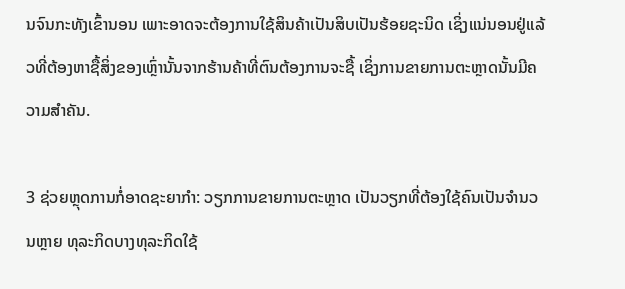ນຈົນກະທັງເຂົ້ານອນ ເພາະອາດຈະຕ້ອງການໃຊ້ສິນຄ້າເປັນສິບເປັນຮ້ອຍຊະນິດ ເຊິ່ງແນ່ນອນຢູ່ແລ້ວທີ່ຕ້ອງຫາຊື້ສິ່ງຂອງເຫຼົ່ານັ້ນຈາກຮ້ານຄ້າທີ່ຕົນຕ້ອງການຈະຊື້ ເຊິ່ງການຂາຍການຕະຫຼາດນັ້ນມີຄວາມສຳຄັນ.

3 ຊ່ວຍຫຼຸດການກໍ່ອາດຊະຍາກຳ: ວຽກການຂາຍການຕະຫຼາດ ເປັນວຽກທີ່ຕ້ອງໃຊ້ຄົນເປັນຈຳນວນຫຼາຍ ທຸລະກິດບາງທຸລະກິດໃຊ້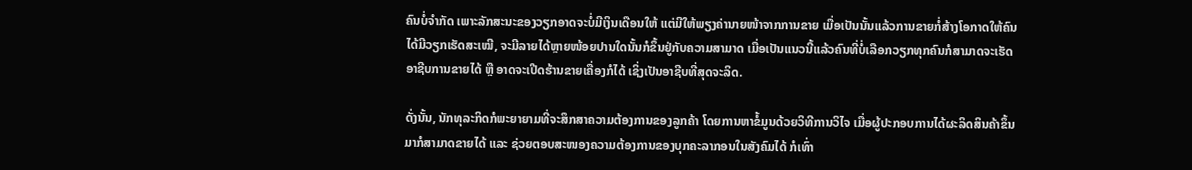ຄົນບໍ່ຈຳກັດ ເພາະລັກສະນະຂອງວຽກອາດຈະບໍ່ມີເງິນເດືອນໃຫ້ ແຕ່ມີໃຫ້ພຽງຄ່ານາຍໜ້າຈາກການຂາຍ ເມື່ອເປັນນັ້ນແລ້ວການຂາຍກໍ່ສ້າງໂອກາດໃຫ້ຄົນໄດ້ມີວຽກເຮັດສະເໝີ, ຈະມີລາຍໄດ້ຫຼາຍໜ້ອຍປານໃດນັ້ນກໍຂຶ້ນຢູ່ກັບຄວາມສາມາດ ເມື່ອເປັນແນວນີ້ແລ້ວຄົນທີ່ບໍ່ເລືອກວຽກທຸກຄົນກໍສາມາດຈະເຮັດອາຊີບການຂາຍໄດ້ ຫຼື ອາດຈະເປີດຮ້ານຂາຍເຄື່ອງກໍໄດ້ ເຊິ່ງເປັນອາຊີບທີ່ສຸດຈະລິດ.

ດັ່ງນັ້ນ, ນັກທຸລະກິດກໍພະຍາຍາມທີ່ຈະສຶກສາຄວາມຕ້ອງການຂອງລູກຄ້າ ໂດຍການຫາຂໍ້ມູນດ້ວຍວິທີການວິໄຈ ເມື່ອຜູ້ປະກອບການໄດ້ຜະລິດສິນຄ້າຂຶ້ນມາກໍສາມາດຂາຍໄດ້ ແລະ ຊ່ວຍຕອບສະໜອງຄວາມຕ້ອງການຂອງບຸກຄະລາກອນໃນສັງຄົມໄດ້ ກໍເທົ່າ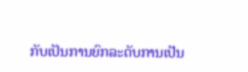ກັບເປັນການຍົກລະດັບການເປັນ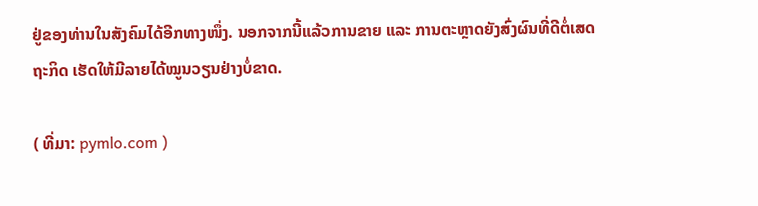ຢູ່ຂອງທ່ານໃນສັງຄົມໄດ້ອີກທາງໜຶ່ງ. ນອກຈາກນີ້ແລ້ວການຂາຍ ແລະ ການຕະຫຼາດຍັງສົ່ງຜົນທີ່ດີຕໍ່ເສດຖະກິດ ເຮັດໃຫ້ມີລາຍໄດ້ໝູນວຽນຢ່າງບໍ່ຂາດ.

( ທີ່ມາ: pymlo.com )